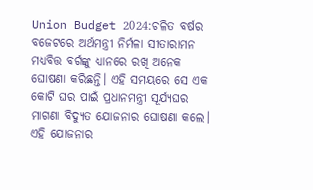Union Budget 2024:ଚଳିତ ବର୍ଷର ବଜେଟରେ ଅର୍ଥମନ୍ତ୍ରୀ ନିର୍ମଳା ସୀତାରାମନ ମଧ୍ଯବିତ୍ତ ବର୍ଗଙ୍କୁ ଧ୍ୟାନରେ ରଖି ଅନେକ ଘୋଷଣା କରିଛନ୍ତି। ଏହି ସମୟରେ ସେ ଏକ କୋଟି ଘର ପାଇଁ ପ୍ରଧାନମନ୍ତ୍ରୀ ସୂର୍ଯ୍ଯଘର ମାଗଣା ବିଦ୍ୟୁତ ଯୋଜନାର ଘୋଷଣା କଲେ।
ଏହି ଯୋଜନାର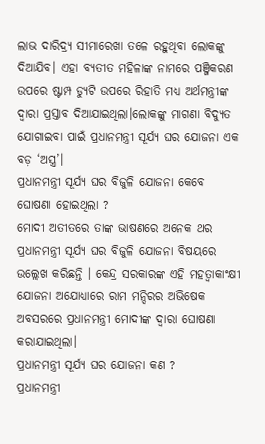ଲାଭ ଦାରିଦ୍ର୍ଯ ସୀମାରେଖା ତଳେ ରହୁଥିବା ଲୋକଙ୍କୁ ଦିଆଯିବ। ଏହା ବ୍ଯତୀତ ମହିଳାଙ୍କ ନାମରେ ପଞ୍ଜିକରଣ ଉପରେ ଷ୍ଟାମ୍ପ ଡ୍ୟୁଟି ଉପରେ ରିହାତି ମଧ୍ଯ ଅର୍ଥମନ୍ତ୍ରୀଙ୍କ ଦ୍ୱାରା ପ୍ରସ୍ତାବ ଦିଆଯାଇଥିଲା।ଲୋକଙ୍କୁ ମାଗଣା ବିଦ୍ୟୁତ ଯୋଗାଇବା ପାଇଁ ପ୍ରଧାନମନ୍ତ୍ରୀ ସୂର୍ଯ୍ଯ ଘର ଯୋଜନା ଏକ ବଡ଼ ‘ଅସ୍ତ୍ର’।
ପ୍ରଧାନମନ୍ତ୍ରୀ ସୂର୍ଯ୍ଯ ଘର ବିଜୁଳି ଯୋଜନା କେବେ ଘୋଷଣା ହୋଇଥିଲା ?
ମୋଦୀ ଅତୀତରେ ତାଙ୍କ ଭାଷଣରେ ଅନେକ ଥର ପ୍ରଧାନମନ୍ତ୍ରୀ ସୂର୍ଯ୍ଯ ଘର ବିଜୁଳି ଯୋଜନା ବିଷୟରେ ଉଲ୍ଲେଖ କରିଛନ୍ତି । କେନ୍ଦ୍ର ସରକାରଙ୍କ ଏହି ମହତ୍ବାକାଂକ୍ଷୀ ଯୋଜନା ଅଯୋଧ୍ୟାରେ ରାମ ମନ୍ଦିରର ଅଭିଷେକ ଅବସରରେ ପ୍ରଧାନମନ୍ତ୍ରୀ ମୋଦୀଙ୍କ ଦ୍ୱାରା ଘୋଷଣା କରାଯାଇଥିଲା।
ପ୍ରଧାନମନ୍ତ୍ରୀ ସୂର୍ଯ୍ଯ ଘର ଯୋଜନା କଣ ?
ପ୍ରଧାନମନ୍ତ୍ରୀ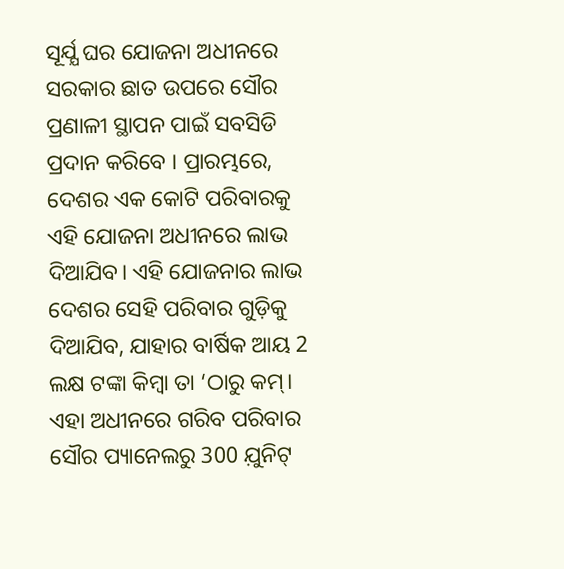ସୂର୍ଯ୍ଯ ଘର ଯୋଜନା ଅଧୀନରେ ସରକାର ଛାତ ଉପରେ ସୌର ପ୍ରଣାଳୀ ସ୍ଥାପନ ପାଇଁ ସବସିଡି ପ୍ରଦାନ କରିବେ । ପ୍ରାରମ୍ଭରେ, ଦେଶର ଏକ କୋଟି ପରିବାରକୁ ଏହି ଯୋଜନା ଅଧୀନରେ ଲାଭ ଦିଆଯିବ। ଏହି ଯୋଜନାର ଲାଭ ଦେଶର ସେହି ପରିବାର ଗୁଡ଼ିକୁ ଦିଆଯିବ, ଯାହାର ବାର୍ଷିକ ଆୟ 2 ଲକ୍ଷ ଟଙ୍କା କିମ୍ବା ତା ‘ଠାରୁ କମ୍। ଏହା ଅଧୀନରେ ଗରିବ ପରିବାର ସୌର ପ୍ୟାନେଲରୁ 300 ଯ଼ୁନିଟ୍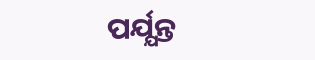ପର୍ଯ୍ଯନ୍ତ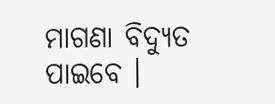ମାଗଣା ବିଦ୍ୟୁତ ପାଇବେ ।